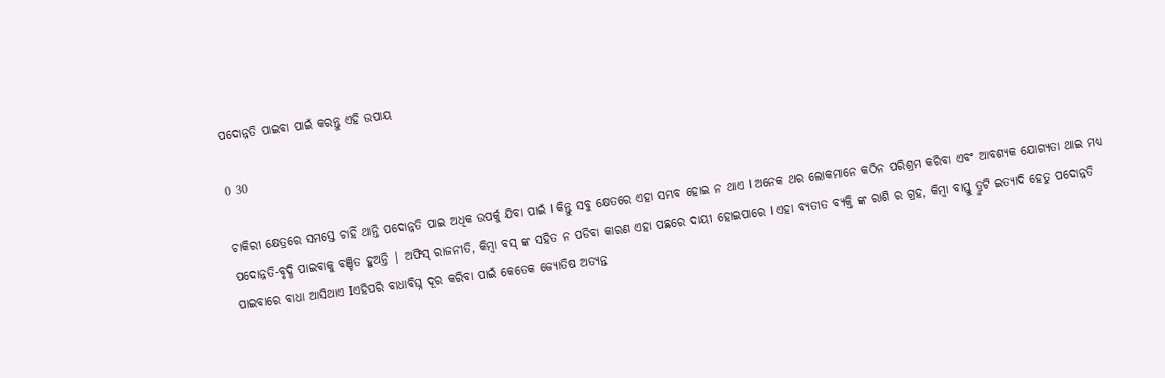ପଦୋନ୍ନତି ପାଇବା ପାଇଁ କରନ୍ତୁ ଏହି ଉପାୟ

0 30

ଚାକିରୀ କ୍ଷେତ୍ରରେ ସମସ୍ତେ ଚାହିଁ ଥାନ୍ତି ପଦୋନ୍ନତି ପାଇ ଅଧିକ ଉପର୍କୁ ଯିବା ପାଇଁ I କିନ୍ତୁ ସବୁ କ୍ଷେତରେ ଏହା ସମ୍ଭବ ହୋଇ ନ ଥାଏ I ଅନେକ ଥର ଲୋକମାନେ କଠିନ ପରିଶ୍ରମ କରିବା ଏବଂ ଆବଶ୍ୟକ ଯୋଗ୍ୟତା ଥାଇ ମଧ୍ୟ ପଦୋନ୍ନତି-ବୃଦ୍ଧି ପାଇବାକୁ ବଞ୍ଚିତ ହୁଅନ୍ତି | ଅଫିସ୍ ରାଜନୀତି, କିମ୍ବା ବସ୍ ଙ୍କ ସହିତ ନ ପଡିବା କାରଣ ଏହା ପଛରେ ଦାୟୀ ହୋଇପାରେ I ଏହା ବ୍ୟତୀତ ବ୍ୟକ୍ତି ଙ୍କ ରାଶି ର ଗ୍ରହ, କିମ୍ବା ବାସ୍ତୁ ତ୍ରୁଟି ଇତ୍ୟାଦି ହେତୁ ପଦୋନ୍ନତି ପାଇବାରେ ବାଧା ଆସିଥାଏ Iଏହିପରି ବାଧାବିଘ୍ନ ଦୂର କରିବା ପାଇଁ କେତେକ ଜ୍ୟୋତିଷ ଅତ୍ୟନ୍ତ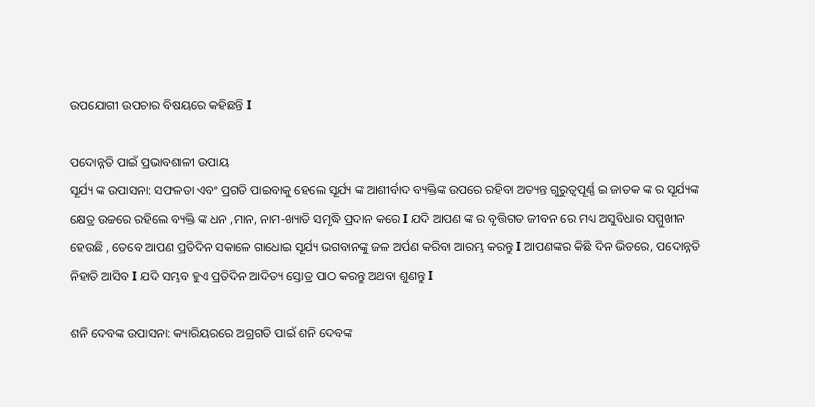ଉପଯୋଗୀ ଉପଚାର ବିଷୟରେ କହିଛନ୍ତି I

ପଦୋନ୍ନତି ପାଇଁ ପ୍ରଭାବଶାଳୀ ଉପାୟ
ସୂର୍ଯ୍ୟ ଙ୍କ ଉପାସନା: ସଫଳତା ଏବଂ ପ୍ରଗତି ପାଇବାକୁ ହେଲେ ସୂର୍ଯ୍ୟ ଙ୍କ ଆଶୀର୍ବାଦ ବ୍ୟକ୍ତିଙ୍କ ଉପରେ ରହିବା ଅତ୍ୟନ୍ତ ଗୁରୁତ୍ୱପୂର୍ଣ୍ଣ ଇ ଜାତକ ଙ୍କ ର ସୂର୍ଯ୍ୟଙ୍କ କ୍ଷେତ୍ର ଉଚ୍ଚରେ ରହିଲେ ବ୍ୟକ୍ତି ଙ୍କ ଧନ ,ମାନ, ନାମ-ଖ୍ୟାତି ସମୃଦ୍ଧି ପ୍ରଦାନ କରେ I ଯଦି ଆପଣ ଙ୍କ ର ବୃତ୍ତିଗତ ଜୀବନ ରେ ମଧ୍ୟ ଅସୁବିଧାର ସମ୍ମୁଖୀନ ହେଉଛି , ତେବେ ଆପଣ ପ୍ରତିଦିନ ସକାଳେ ଗାଧୋଇ ସୂର୍ଯ୍ୟ ଭଗବାନଙ୍କୁ ଜଳ ଅର୍ପଣ କରିବା ଆରମ୍ଭ କରନ୍ତୁ I ଆପଣଙ୍କର କିଛି ଦିନ ଭିତରେ, ପଦୋନ୍ନତି ନିହାତି ଆସିବ I ଯଦି ସମ୍ଭବ ହୁଏ ପ୍ରତିଦିନ ଆଦିତ୍ୟ ସ୍ତୋତ୍ର ପାଠ କରନ୍ତୁ ଅଥବା ଶୁଣନ୍ତୁ I

ଶନି ଦେବଙ୍କ ଉପାସନା: କ୍ୟାରିୟରରେ ଅଗ୍ରଗତି ପାଇଁ ଶନି ଦେବଙ୍କ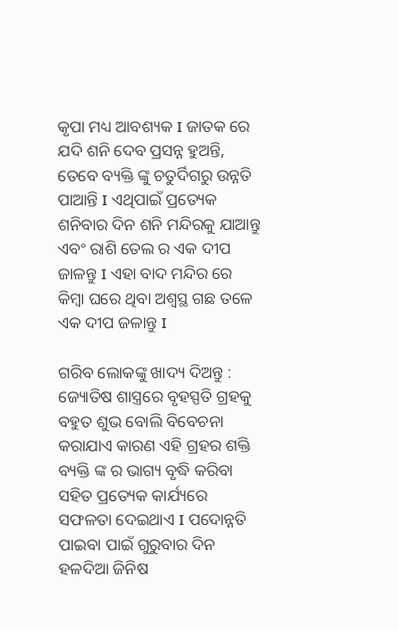କୃପା ମଧ୍ୟ ଆବଶ୍ୟକ I ଜାତକ ରେ ଯଦି ଶନି ଦେବ ପ୍ରସନ୍ନ ହୁଅନ୍ତି, ତେବେ ବ୍ୟକ୍ତି ଙ୍କୁ ଚତୁର୍ଦିଗରୁ ଉନ୍ନତି ପାଆନ୍ତି I ଏଥିପାଇଁ ପ୍ରତ୍ୟେକ ଶନିବାର ଦିନ ଶନି ମନ୍ଦିରକୁ ଯାଆନ୍ତୁ ଏବଂ ରାଶି ତେଲ ର ଏକ ଦୀପ ଜାଳନ୍ତୁ I ଏହା ବାଦ ମନ୍ଦିର ରେ କିମ୍ବା ଘରେ ଥିବା ଅଶ୍ୱସ୍ଥ ଗଛ ତଳେ ଏକ ଦୀପ ଜଳାନ୍ତୁ I

ଗରିବ ଲୋକଙ୍କୁ ଖାଦ୍ୟ ଦିଅନ୍ତୁ : ଜ୍ୟୋତିଷ ଶାସ୍ତ୍ରରେ ବୃହସ୍ପତି ଗ୍ରହକୁ ବହୁତ ଶୁଭ ବୋଲି ବିବେଚନା କରାଯାଏ କାରଣ ଏହି ଗ୍ରହର ଶକ୍ତି ବ୍ୟକ୍ତି ଙ୍କ ର ଭାଗ୍ୟ ବୃଦ୍ଧି କରିବା ସହିତ ପ୍ରତ୍ୟେକ କାର୍ଯ୍ୟରେ ସଫଳତା ଦେଇଥାଏ I ପଦୋନ୍ନତି ପାଇବା ପାଇଁ ଗୁରୁବାର ଦିନ ହଳଦିଆ ଜିନିଷ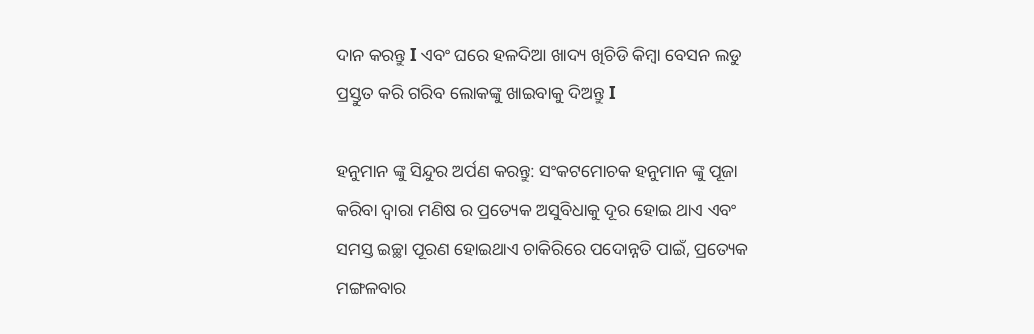ଦାନ କରନ୍ତୁ I ଏବଂ ଘରେ ହଳଦିଆ ଖାଦ୍ୟ ଖିଚିଡି କିମ୍ବା ବେସନ ଲଡୁ ପ୍ରସ୍ତୁତ କରି ଗରିବ ଲୋକଙ୍କୁ ଖାଇବାକୁ ଦିଅନ୍ତୁ I

ହନୁମାନ ଙ୍କୁ ସିନ୍ଦୁର ଅର୍ପଣ କରନ୍ତୁ: ସଂକଟମୋଚକ ହନୁମାନ ଙ୍କୁ ପୂଜା କରିବା ଦ୍ୱାରା ମଣିଷ ର ପ୍ରତ୍ୟେକ ଅସୁବିଧାକୁ ଦୂର ହୋଇ ଥାଏ ଏବଂ ସମସ୍ତ ଇଚ୍ଛା ପୂରଣ ହୋଇଥାଏ ଚାକିରିରେ ପଦୋନ୍ନତି ପାଇଁ, ପ୍ରତ୍ୟେକ ମଙ୍ଗଳବାର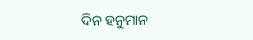ଦିନ ହନୁମାନ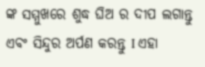ଙ୍କ ସମ୍ମୁଖରେ ଶୁଦ୍ଧ ଘିଅ ର ଦୀପ ଲଗାନ୍ତୁ ଏବଂ ସିନ୍ଦୁର ଅର୍ପଣ କରନ୍ତୁ I ଏହା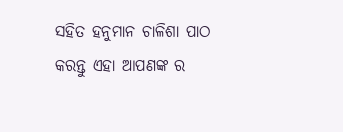ସହିତ ହନୁମାନ ଚାଳିଶା ପାଠ କରନ୍ତୁ ଏହା ଆପଣଙ୍କ ର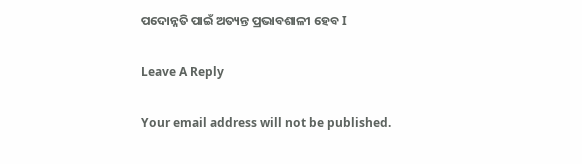ପଦୋନ୍ନତି ପାଇଁ ଅତ୍ୟନ୍ତ ପ୍ରଭାବଶାଳୀ ହେବ I

Leave A Reply

Your email address will not be published.